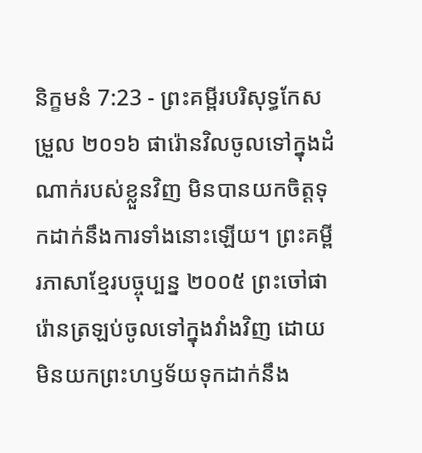និក្ខមនំ 7:23 - ព្រះគម្ពីរបរិសុទ្ធកែសម្រួល ២០១៦ ផារ៉ោនវិលចូលទៅក្នុងដំណាក់របស់ខ្លួនវិញ មិនបានយកចិត្តទុកដាក់នឹងការទាំងនោះឡើយ។ ព្រះគម្ពីរភាសាខ្មែរបច្ចុប្បន្ន ២០០៥ ព្រះចៅផារ៉ោនត្រឡប់ចូលទៅក្នុងវាំងវិញ ដោយមិនយកព្រះហឫទ័យទុកដាក់នឹង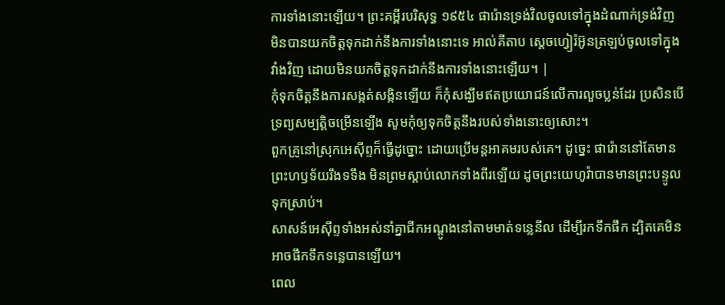ការទាំងនោះឡើយ។ ព្រះគម្ពីរបរិសុទ្ធ ១៩៥៤ ផារ៉ោនទ្រង់វិលចូលទៅក្នុងដំណាក់ទ្រង់វិញ មិនបានយកចិត្តទុកដាក់នឹងការទាំងនោះទេ អាល់គីតាប ស្តេចហ្វៀរ៉អ៊ូនត្រឡប់ចូលទៅក្នុងវាំងវិញ ដោយមិនយកចិត្តទុកដាក់នឹងការទាំងនោះឡើយ។ |
កុំទុកចិត្តនឹងការសង្កត់សង្កិនឡើយ ក៏កុំសង្ឃឹមឥតប្រយោជន៍លើការលួចប្លន់ដែរ ប្រសិនបើទ្រព្យសម្បត្តិចម្រើនឡើង សូមកុំឲ្យទុកចិត្តនឹងរបស់ទាំងនោះឲ្យសោះ។
ពួកគ្រូនៅស្រុកអេស៊ីព្ទក៏ធ្វើដូច្នោះ ដោយប្រើមន្តអាគមរបស់គេ។ ដូច្នេះ ផារ៉ោននៅតែមានព្រះហឫទ័យរឹងទទឹង មិនព្រមស្តាប់លោកទាំងពីរឡើយ ដូចព្រះយេហូវ៉ាបានមានព្រះបន្ទូលទុកស្រាប់។
សាសន៍អេស៊ីព្ទទាំងអស់នាំគ្នាជីកអណ្តូងនៅតាមមាត់ទន្លេនីល ដើម្បីរកទឹកផឹក ដ្បិតគេមិនអាចផឹកទឹកទន្លេបានឡើយ។
ពេល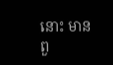នោះ មានពួ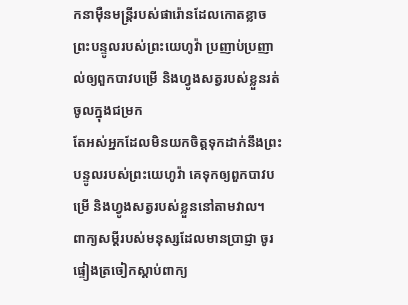កនាម៉ឺនមន្ត្រីរបស់ផារ៉ោនដែលកោតខ្លាចព្រះបន្ទូលរបស់ព្រះយេហូវ៉ា ប្រញាប់ប្រញាល់ឲ្យពួកបាវបម្រើ និងហ្វូងសត្វរបស់ខ្លួនរត់ចូលក្នុងជម្រក
តែអស់អ្នកដែលមិនយកចិត្តទុកដាក់នឹងព្រះបន្ទូលរបស់ព្រះយេហូវ៉ា គេទុកឲ្យពួកបាវបម្រើ និងហ្វូងសត្វរបស់ខ្លួននៅតាមវាល។
ពាក្យសម្ដីរបស់មនុស្សដែលមានប្រាជ្ញា ចូរផ្ទៀងត្រចៀកស្តាប់ពាក្យ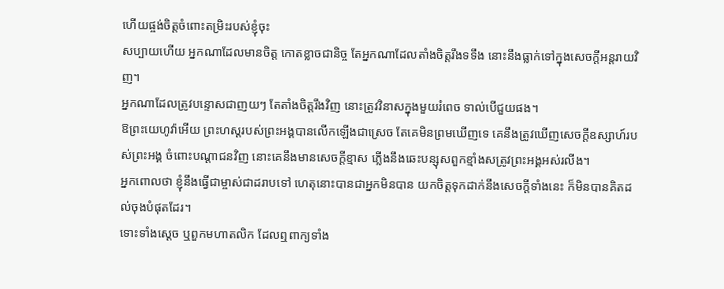ហើយផ្ចង់ចិត្តចំពោះតម្រិះរបស់ខ្ញុំចុះ
សប្បាយហើយ អ្នកណាដែលមានចិត្ត កោតខ្លាចជានិច្ច តែអ្នកណាដែលតាំងចិត្តរឹងទទឹង នោះនឹងធ្លាក់ទៅក្នុងសេចក្ដីអន្តរាយវិញ។
អ្នកណាដែលត្រូវបន្ទោសជាញយៗ តែតាំងចិត្តរឹងវិញ នោះត្រូវវិនាសក្នុងមួយរំពេច ទាល់បើជួយផង។
ឱព្រះយេហូវ៉ាអើយ ព្រះហស្តរបស់ព្រះអង្គបានលើកឡើងជាស្រេច តែគេមិនព្រមឃើញទេ គេនឹងត្រូវឃើញសេចក្ដីឧស្សាហ៍របស់ព្រះអង្គ ចំពោះបណ្ដាជនវិញ នោះគេនឹងមានសេចក្ដីខ្មាស ភ្លើងនឹងឆេះបន្សុសពួកខ្មាំងសត្រូវព្រះអង្គអស់រលីង។
អ្នកពោលថា ខ្ញុំនឹងធ្វើជាម្ចាស់ជាដរាបទៅ ហេតុនោះបានជាអ្នកមិនបាន យកចិត្តទុកដាក់នឹងសេចក្ដីទាំងនេះ ក៏មិនបានគិតដល់ចុងបំផុតដែរ។
ទោះទាំងស្ដេច ឬពួកមហាតលិក ដែលឮពាក្យទាំង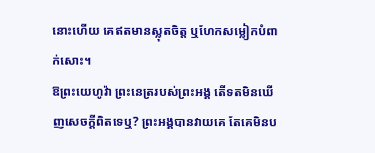នោះហើយ គេឥតមានស្លុតចិត្ត ឬហែកសម្លៀកបំពាក់សោះ។
ឱព្រះយេហូវ៉ា ព្រះនេត្ររបស់ព្រះអង្គ តើទតមិនឃើញសេចក្ដីពិតទេឬ? ព្រះអង្គបានវាយគេ តែគេមិនប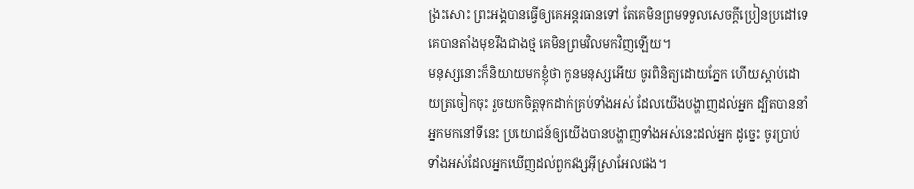ង្រះសោះ ព្រះអង្គបានធ្វើឲ្យគេអន្តរធានទៅ តែគេមិនព្រមទទួលសេចក្ដីប្រៀនប្រដៅទេ គេបានតាំងមុខរឹងជាងថ្ម គេមិនព្រមវិលមកវិញឡើយ។
មនុស្សនោះក៏និយាយមកខ្ញុំថា កូនមនុស្សអើយ ចូរពិនិត្យដោយភ្នែក ហើយស្តាប់ដោយត្រចៀកចុះ រួចយកចិត្តទុកដាក់គ្រប់ទាំងអស់ ដែលយើងបង្ហាញដល់អ្នក ដ្បិតបាននាំអ្នកមកនៅទីនេះ ប្រយោជន៍ឲ្យយើងបានបង្ហាញទាំងអស់នេះដល់អ្នក ដូច្នេះ ចូរប្រាប់ទាំងអស់ដែលអ្នកឃើញដល់ពួកវង្សអ៊ីស្រាអែលផង។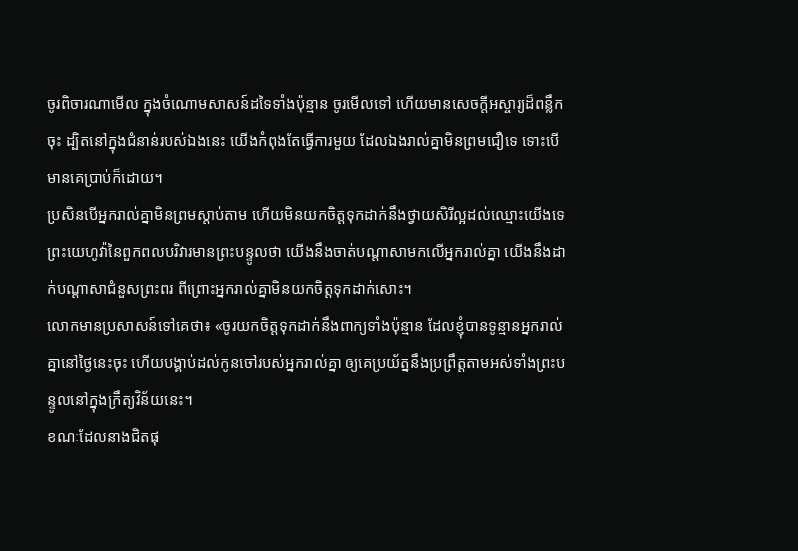ចូរពិចារណាមើល ក្នុងចំណោមសាសន៍ដទៃទាំងប៉ុន្មាន ចូរមើលទៅ ហើយមានសេចក្ដីអស្ចារ្យដ៏ពន្លឹកចុះ ដ្បិតនៅក្នុងជំនាន់របស់ឯងនេះ យើងកំពុងតែធ្វើការមួយ ដែលឯងរាល់គ្នាមិនព្រមជឿទេ ទោះបើមានគេប្រាប់ក៏ដោយ។
ប្រសិនបើអ្នករាល់គ្នាមិនព្រមស្តាប់តាម ហើយមិនយកចិត្តទុកដាក់នឹងថ្វាយសិរីល្អដល់ឈ្មោះយើងទេ ព្រះយេហូវ៉ានៃពួកពលបរិវារមានព្រះបន្ទូលថា យើងនឹងចាត់បណ្ដាសាមកលើអ្នករាល់គ្នា យើងនឹងដាក់បណ្ដាសាជំនួសព្រះពរ ពីព្រោះអ្នករាល់គ្នាមិនយកចិត្តទុកដាក់សោះ។
លោកមានប្រសាសន៍ទៅគេថា៖ «ចូរយកចិត្តទុកដាក់នឹងពាក្យទាំងប៉ុន្មាន ដែលខ្ញុំបានទូន្មានអ្នករាល់គ្នានៅថ្ងៃនេះចុះ ហើយបង្គាប់ដល់កូនចៅរបស់អ្នករាល់គ្នា ឲ្យគេប្រយ័ត្ននឹងប្រព្រឹត្តតាមអស់ទាំងព្រះបន្ទូលនៅក្នុងក្រឹត្យវិន័យនេះ។
ខណៈដែលនាងជិតផុ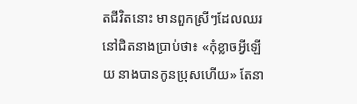តជីវិតនោះ មានពួកស្រីៗដែលឈរនៅជិតនាងប្រាប់ថា៖ «កុំខ្លាចអ្វីឡើយ នាងបានកូនប្រុសហើយ» តែនា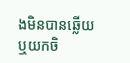ងមិនបានឆ្លើយ ឬយកចិ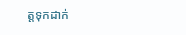ត្តទុកដាក់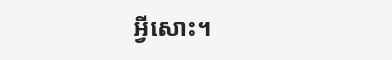អ្វីសោះ។